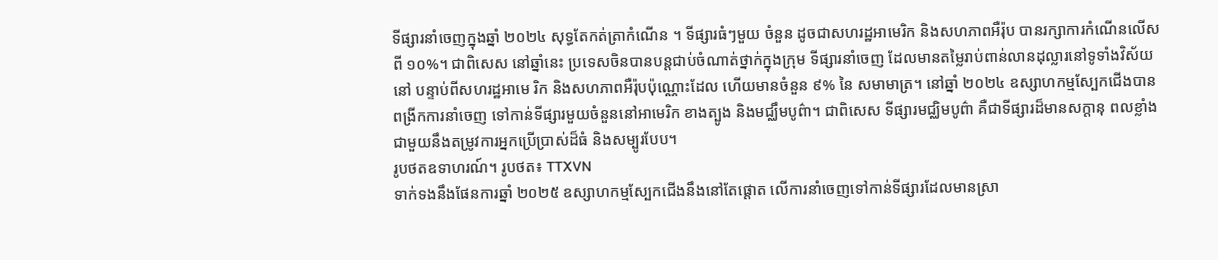ទីផ្សារនាំចេញក្នុងឆ្នាំ ២០២៤ សុទ្ធតែកត់ត្រាកំណើន ។ ទីផ្សារធំៗមួយ ចំនួន ដូចជាសហរដ្ឋអាមេរិក និងសហភាពអឺរ៉ុប បានរក្សាការកំណើនលើស ពី ១០%។ ជាពិសេស នៅឆ្នាំនេះ ប្រទេសចិនបានបន្តជាប់ចំណាត់ថ្នាក់ក្នុងក្រុម ទីផ្សារនាំចេញ ដែលមានតម្លៃរាប់ពាន់លានដុល្លារនៅទូទាំងវិស័យនៅ បន្ទាប់ពីសហរដ្ឋអាមេ រិក និងសហភាពអឺរ៉ុបប៉ុណ្ណោះដែល ហើយមានចំនួន ៩% នៃ សមាមាត្រ។ នៅឆ្នាំ ២០២៤ ឧស្សាហកម្មស្បែកជើងបានពង្រីកការនាំចេញ ទៅកាន់ទីផ្សារមួយចំនួននៅអាមេរិក ខាងត្បូង និងមជ្ឈឹមបូព៌ា។ ជាពិសេស ទីផ្សារមជ្ឈិមបូព៌ា គឺជាទីផ្សារដ៏មានសក្តានុ ពលខ្លាំង ជាមួយនឹងតម្រូវការអ្នកប្រើប្រាស់ដ៏ធំ និងសម្បូរបែប។
រូបថតឧទាហរណ៍។ រូបថត៖ TTXVN
ទាក់ទងនឹងផែនការឆ្នាំ ២០២៥ ឧស្សាហកម្មស្បែកជើងនឹងនៅតែផ្តោត លើការនាំចេញទៅកាន់ទីផ្សារដែលមានស្រា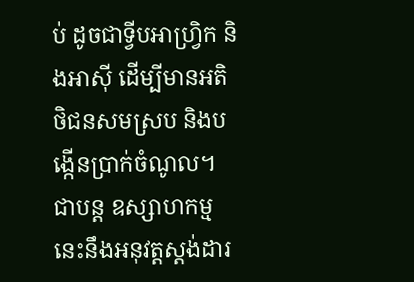ប់ ដូចជាទ្វីបអាហ្រ្វិក និងអាស៊ី ដើម្បីមានអតិថិជនសមស្រប និងបង្កើនប្រាក់ចំណូល។ ជាបន្ត ឧស្សាហកម្ម នេះនឹងអនុវត្តស្តង់ដារ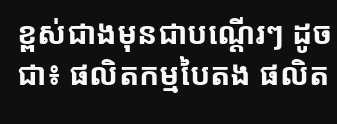ខ្ពស់ជាងមុនជាបណ្តើរៗ ដូចជា៖ ផលិតកម្មបៃតង ផលិត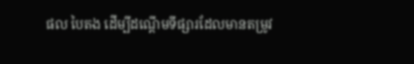ផល បៃតង ដើម្បីដណ្តើមទីផ្សារដែលមានតម្រូវ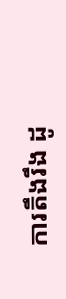ការតឹងរឹង ដូ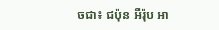ចជា៖ ជប៉ុន អឺរ៉ុប អា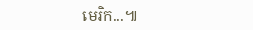មេរិក...៕